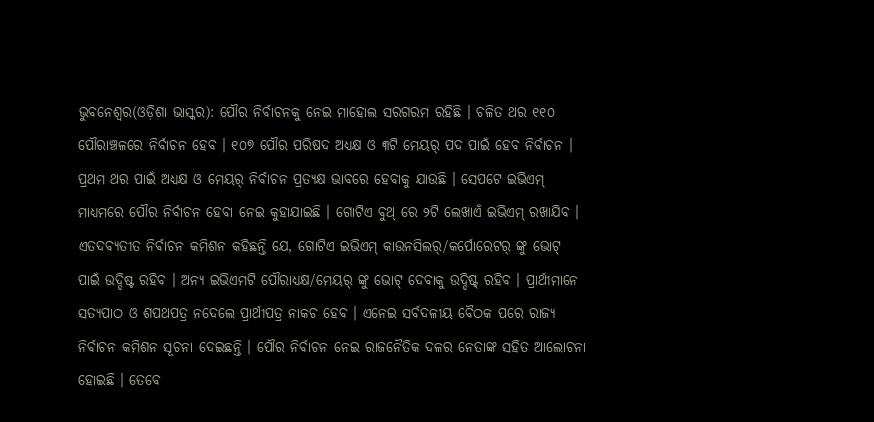ଭୁବନେଶ୍ୱର(ଓଡ଼ିଶା ଭାସ୍କର): ପୌର ନିର୍ବାଚନକୁ ନେଇ ମାହୋଲ ସରଗରମ ରହିଛି । ଚଳିତ ଥର ୧୧୦ ପୌରାଞ୍ଚଳରେ ନିର୍ବାଚନ ହେବ । ୧୦୭ ପୌର ପରିଷଦ ଅଧ୍ୟକ୍ଷ ଓ ୩ଟି ମେୟର୍ ପଦ ପାଇଁ ହେବ ନିର୍ବାଚନ । ପ୍ରଥମ ଥର ପାଇଁ ଅଧ୍ୟକ୍ଷ ଓ ମେୟର୍ ନିର୍ବାଚନ ପ୍ରତ୍ୟକ୍ଷ ଭାବରେ ହେବାକୁ ଯାଉଛି । ସେପଟେ ଇଭିଏମ୍ ମାଧ୍ୟମରେ ପୌର ନିର୍ବାଚନ ହେବା ନେଇ କୁହାଯାଇଛି । ଗୋଟିଏ ବୁଥ୍ ରେ ୨ଟି ଲେଖାଏଁ ଇଭିଏମ୍ ରଖାଯିବ ।
ଏତଦବ୍ୟତୀତ ନିର୍ବାଚନ କମିଶନ କହିଛନ୍ତି ଯେ, ଗୋଟିଏ ଇଭିଏମ୍ କାଉନସିଲର୍/କର୍ପୋରେଟର୍ ଙ୍କୁ ଭୋଟ୍ ପାଇଁ ଉଦ୍ଦିଷ୍ଟ ରହିବ । ଅନ୍ୟ ଇଭିଏମଟି ପୌରାଧ୍ୟକ୍ଷ/ମେୟର୍ ଙ୍କୁ ଭୋଟ୍ ଦେବାକୁ ଉଦ୍ଦିଷ୍ଟ୍ ରହିବ । ପ୍ରାର୍ଥୀମାନେ ସତ୍ୟପାଠ ଓ ଶପଥପତ୍ର ନଦେଲେ ପ୍ରାର୍ଥୀପତ୍ର ନାକଚ ହେବ । ଏନେଇ ସର୍ବଦଳୀୟ ବୈଠକ ପରେ ରାଜ୍ୟ ନିର୍ବାଚନ କମିଶନ ସୂଚନା ଦେଇଛନ୍ତି । ପୌର ନିର୍ବାଚନ ନେଇ ରାଜନୈତିକ ଦଳର ନେତାଙ୍କ ସହିତ ଆଲୋଚନା ହୋଇଛି । ତେବେ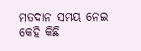ମତଦାନ ସମୟ ନେଇ କେହି କିଛି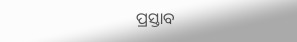ପ୍ରସ୍ତାବ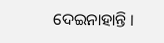ଦେଇନାହାନ୍ତି ।